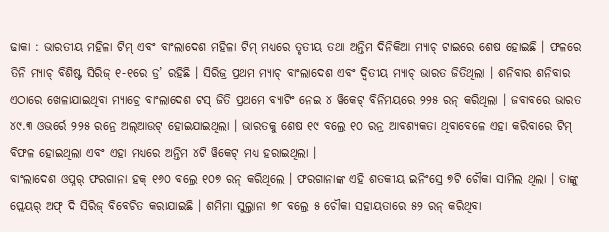ଢାକା : ଭାରତୀୟ ମହିଳା ଟିମ୍ ଏବଂ ବାଂଲାଦେଶ ମହିଳା ଟିମ୍ ମଧ୍ୟରେ ତୃତୀୟ ତଥା ଅନ୍ତିମ ଦିନିକିଆ ମ୍ୟାଚ୍ ଟାଇରେ ଶେଷ ହୋଇଛି । ଫଳରେ ତିନି ମ୍ୟାଚ୍ ବିଶିଷ୍ଟ ସିରିଜ୍ ୧-୧ରେ ଡ୍ର’ ରହିଛି । ସିରିଜ୍ର ପ୍ରଥମ ମ୍ୟାଚ୍ ବାଂଲାଦେଶ ଏବଂ ଦ୍ୱିତୀୟ ମ୍ୟାଚ୍ ଭାରତ ଜିତିଥିଲା । ଶନିବାର ଶନିବାର ଏଠାରେ ଖେଳାଯାଇଥିବା ମ୍ୟାଚ୍ରେ ବାଂଲାଦେଶ ଟସ୍ ଜିତି ପ୍ରଥମେ ବ୍ୟାଟିଂ ନେଇ ୪ ୱିକେଟ୍ ବିନିମୟରେ ୨୨୫ ରନ୍ କରିଥିଲା । ଜବାବରେ ଭାରତ ୪୯.୩ ଓଭର୍ରେ ୨୨୫ ରନ୍ରେ ଅଲ୍ଆଉଟ୍ ହୋଇଯାଇଥିଲା । ଭାରତକୁ ଶେଷ ୧୯ ବଲ୍ରେ ୧୦ ରନ୍ର ଆବଶ୍ୟକତା ଥିବାବେଳେ ଏହା କରିବାରେ ଟିମ୍ ବିଫଳ ହୋଇଥିଲା ଏବଂ ଏହା ମଧ୍ୟରେ ଅନ୍ତିମ ୪ଟି ୱିକେଟ୍ ମଧ୍ୟ ହରାଇଥିଲା ।
ବାଂଲାଦେଶ ଓପ୍ନର୍ ଫରଗାନା ହକ୍ ୧୬୦ ବଲ୍ରେ ୧୦୭ ରନ୍ କରିଥିଲେ । ଫରଗାନାଙ୍କ ଏହି ଶତକୀୟ ଇନିଂସ୍ରେ ୭ଟି ଚୌକା ସାମିଲ ଥିଲା । ତାଙ୍କୁ ପ୍ଲେୟର୍ ଅଫ୍ ଦି ସିରିଜ୍ ବିବେଚିତ କରାଯାଇଛି । ଶମିମା ସୁଲ୍ତାନା ୭୮ ବଲ୍ରେ ୫ ଚୌକା ସହାୟତାରେ ୫୨ ରନ୍ କରିଥିବା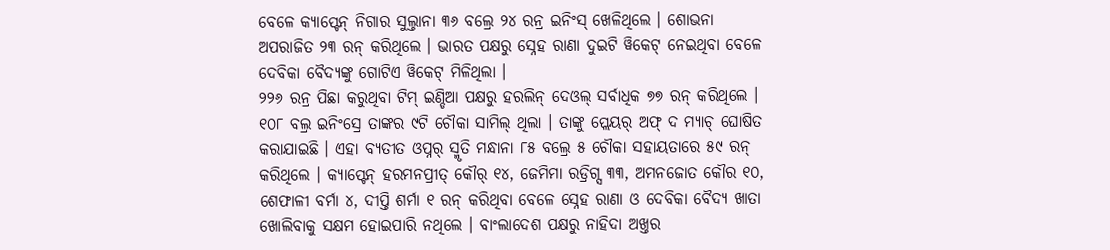ବେଳେ କ୍ୟାପ୍ଟେନ୍ ନିଗାର ସୁଲ୍ତାନା ୩୬ ବଲ୍ରେ ୨୪ ରନ୍ର ଇନିଂସ୍ ଖେଳିଥିଲେ । ଶୋଭନା ଅପରାଜିତ ୨୩ ରନ୍ କରିଥିଲେ । ଭାରତ ପକ୍ଷରୁ ସ୍ନେହ ରାଣା ଦୁଇଟି ୱିକେଟ୍ ନେଇଥିବା ବେଳେ ଦେବିକା ବୈଦ୍ୟଙ୍କୁ ଗୋଟିଏ ୱିକେଟ୍ ମିଳିଥିଲା ।
୨୨୬ ରନ୍ର ପିଛା କରୁଥିବା ଟିମ୍ ଇଣ୍ଡିଆ ପକ୍ଷରୁ ହରଲିନ୍ ଦେଓଲ୍ ସର୍ବାଧିକ ୭୭ ରନ୍ କରିଥିଲେ । ୧୦୮ ବଲ୍ର ଇନିଂସ୍ରେ ତାଙ୍କର ୯ଟି ଚୌକା ସାମିଲ୍ ଥିଲା । ତାଙ୍କୁ ପ୍ଲେୟର୍ ଅଫ୍ ଦ ମ୍ୟାଚ୍ ଘୋଷିତ କରାଯାଇଛି । ଏହା ବ୍ୟତୀତ ଓପ୍ନର୍ ସ୍ମୃତି ମନ୍ଧାନା ୮୫ ବଲ୍ରେ ୫ ଚୌକା ସହାୟତାରେ ୫୯ ରନ୍ କରିଥିଲେ । କ୍ୟାପ୍ଟେନ୍ ହରମନପ୍ରୀତ୍ କୌର୍ ୧୪, ଜେମିମା ରଡ୍ରିଗ୍ସ ୩୩, ଅମନଜୋତ କୌର ୧୦, ଶେଫାଳୀ ବର୍ମା ୪, ଦୀପ୍ତି ଶର୍ମା ୧ ରନ୍ କରିଥିବା ବେଳେ ସ୍ନେହ ରାଣା ଓ ଦେବିକା ବୈଦ୍ୟ ଖାତା ଖୋଲିବାକୁ ସକ୍ଷମ ହୋଇପାରି ନଥିଲେ । ବାଂଲାଦେଶ ପକ୍ଷରୁ ନାହିଦା ଅଖ୍ତର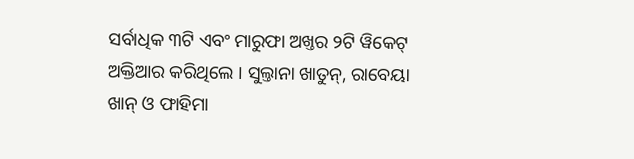ସର୍ବାଧିକ ୩ଟି ଏବଂ ମାରୁଫା ଅଖ୍ତର ୨ଟି ୱିକେଟ୍ ଅକ୍ତିଆର କରିଥିଲେ । ସୁଲ୍ତାନା ଖାତୁନ୍, ରାବେୟା ଖାନ୍ ଓ ଫାହିମା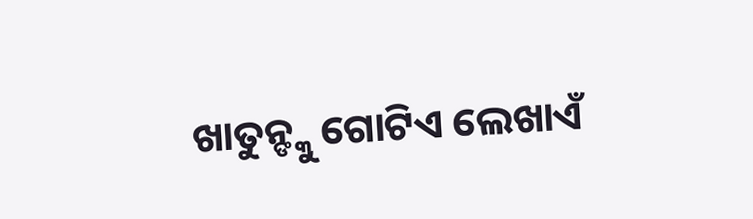ଖାତୁନ୍ଙ୍କୁ ଗୋଟିଏ ଲେଖାଏଁ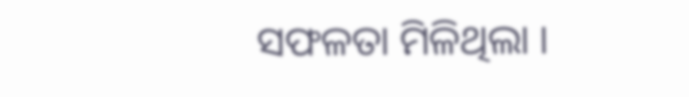ସଫଳତା ମିଳିଥିଲା ।